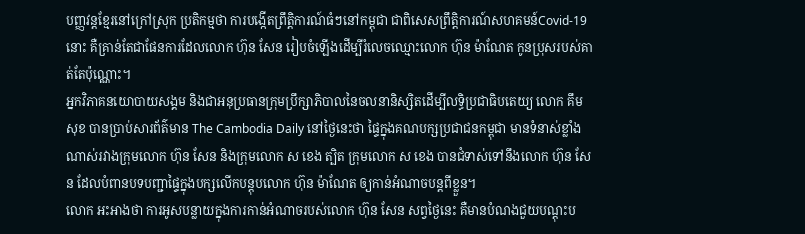បញ្ញវន្តខ្មែរនៅក្រៅស្រុក ប្រតិកម្មថា ការបង្កើតព្រឹត្តិការណ៍ធំៗនៅកម្ពុជា ជាពិសេសព្រឹត្តិការណ៍សហគមន៍Covid-19 នោះ គឺគ្រាន់តែជាផែនការដែលលោក ហ៊ុន សែន រៀបចំឡើងដើម្បីរំលេចឈ្មោះលោក ហ៊ុន ម៉ាណែត កូនប្រុសរបស់គាត់តែប៉ុណ្ណោះ។
អ្នកវិភាគនយោបាយសង្គម និងជាអនុប្រធានក្រុមប្រឹក្សាភិបាលនៃចលនានិស្សិតដើម្បីលទ្ធិប្រជាធិបតេយ្យ លោក គឹម សុខ បានប្រាប់សារព័ត៌មាន The Cambodia Daily នៅថ្ងៃនេះថា ផ្ទៃក្នុងគណបក្សប្រជាជនកម្ពុជា មានទំនាស់ខ្លាំងណាស់រវាងក្រុមលោក ហ៊ុន សែន និងក្រុមលោក ស ខេង ត្បិត ក្រុមលោក ស ខេង បានជំទាស់ទៅនឹងលោក ហ៊ុន សែន ដែលបំពានបទបញ្ជាផ្ទៃក្នុងបក្សលើកបន្តុបលោក ហ៊ុន ម៉ាណែត ឲ្យកាន់អំណាចបន្តពីខ្លួន។
លោក អះអាងថា ការអូសបន្លាយក្នុងការកាន់អំណាចរបស់លោក ហ៊ុន សែន សព្វថ្ងៃនេះ គឺមានបំណងជួយបណ្តុះប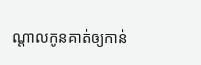ណ្តាលកូនគាត់ឲ្យកាន់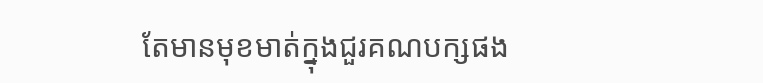តែមានមុខមាត់ក្នុងជួរគណបក្សផង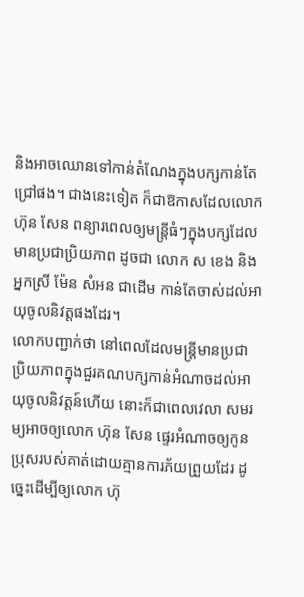និងអាចឈោនទៅកាន់តំណែងក្នុងបក្សកាន់តែជ្រៅផង។ ជាងនេះទៀត ក៏ជាឱកាសដែលលោក ហ៊ុន សែន ពន្យារពេលឲ្យមន្ត្រីធំៗក្នុងបក្សដែលមានប្រជាប្រិយភាព ដូចជា លោក ស ខេង និងអ្នកស្រី ម៉ែន សំអន ជាដើម កាន់តែចាស់ដល់អាយុចូលនិវត្តផងដែរ។
លោកបញ្ជាក់ថា នៅពេលដែលមន្ត្រីមានប្រជាប្រិយភាពក្នុងជួរគណបក្សកាន់អំណាចដល់អាយុចូលនិវត្តន៍ហើយ នោះក៏ជាពេលវេលា សមរម្យអាចឲ្យលោក ហ៊ុន សែន ផ្ទេរអំណាចឲ្យកូនប្រុសរបស់គាត់ដោយគ្មានការភ័យព្រួយដែរ ដូច្នេះដើម្បីឲ្យលោក ហ៊ុ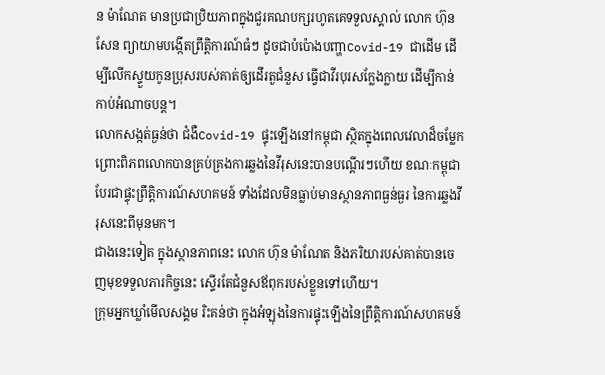ន ម៉ាណែត មានប្រជាប្រិយភាពក្នុងជួរគណបក្សរហូតគេទទួលស្គាល់ លោក ហ៊ុន សែន ព្យាយាមបង្កើតព្រឹត្តិការណ៍ធំៗ ដូចជាបំប៉ោងបញ្ហាCovid-19 ជាដើម ដើម្បីលើកស្ទួយកូនប្រុសរបស់គាត់ឲ្យដើរតួជំនួស ធ្វើជាវីរបុរសក្លែងក្លាយ ដើម្បីកាន់កាប់អំណាចបន្ត។
លោកសង្កត់ធ្ងន់ថា ជំងឺCovid-19 ផ្ទុះឡើងនៅកម្ពុជា ស្ថិតក្នុងពេលវេលាដ៏ចម្លែក ព្រោះពិភពលោកបានគ្រប់គ្រងការឆ្លងនៃវីរុសនេះបានបណ្តើរៗហើយ ខណៈកម្ពុជា បែរជាផ្ទុះព្រឹត្តិការណ៍សហគមន៍ ទាំងដែលមិនធ្លាប់មានស្ថានភាពធ្ងន់ធ្ងរ នៃការឆ្លងវីរុសនេះពីមុនមក។
ជាងនេះទៀត ក្នុងស្ថានភាពនេះ លោក ហ៊ុន ម៉ាណែត និងភរិយារបស់គាត់បានចេញមុខទទួលភារកិច្ចនេះ ស្ទើរតែជំនួសឪពុករបស់ខ្លួនទៅហើយ។
ក្រុមអ្នកឃ្លាំមើលសង្គម រិះគន់ថា ក្នុងអំឡុងនៃការផ្ទុះឡើងនៃព្រឹត្តិការណ៍សហគមន៍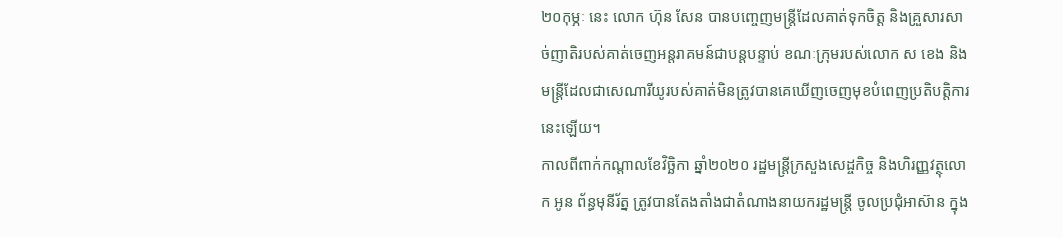២០កុម្ភៈ នេះ លោក ហ៊ុន សែន បានបញ្ចេញមន្ត្រីដែលគាត់ទុកចិត្ត និងគ្រួសារសាច់ញាតិរបស់គាត់ចេញអន្តរាគមន៍ជាបន្តបន្ទាប់ ខណៈក្រុមរបស់លោក ស ខេង និងមន្ត្រីដែលជាសេណារីយូរបស់គាត់មិនត្រូវបានគេឃើញចេញមុខបំពេញប្រតិបត្តិការនេះឡើយ។
កាលពីពាក់កណ្តាលខែវិច្ឆិកា ឆ្នាំ២០២០ រដ្ឋមន្រ្តីក្រសួងសេដ្ចកិច្ច និងហិរញ្ញវត្ថុលោក អូន ព័ន្ធមុនីរ័ត្ន ត្រូវបានតែងតាំងជាតំណាងនាយករដ្ឋមន្ត្រី ចូលប្រជុំអាស៊ាន ក្នុង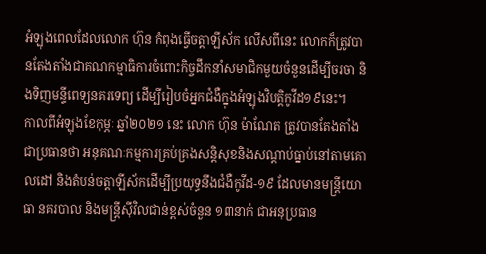អំឡុងពេលដែលលោក ហ៊ុន កំពុងធ្វើចត្តាឡីស័ក លើសពីនេះ លោកក៏ត្រូវបានតែងតាំងជាគណកម្មាធិការចំពោះកិច្ចដឹកនាំសមាជិកមួយចំនួនដើម្បីចរចា និងទិញមន្ទីពេទ្យនគរទេព្យ ដើម្បីរៀបចំអ្នកជំងឺក្នុងអំឡុងវិបត្តិកូវីដ១៩នេះ។
កាលពីអំឡុងខែកុម្ភៈ ឆ្នាំ២០២១ នេះ លោក ហ៊ុន ម៉ាណែត ត្រូវបានតែងតាំងជាប្រធានថា អនុគណៈកម្មការគ្រប់គ្រងសន្តិសុខនិងសណ្តាប់ធ្នាប់នៅតាមគោលដៅ និងតំបន់ចត្តាឡីស័កដើម្បីប្រយុទ្ធនឹងជំងឺកូវីដ-១៩ ដែលមានមន្ត្រីយោធា នគរបាល និងមន្រ្តីស៊ីវិលជាន់ខ្ពស់ចំនួន ១៣នាក់ ជាអនុប្រធាន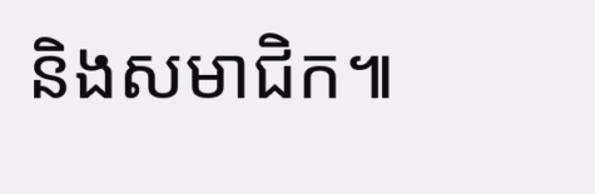និងសមាជិក៕